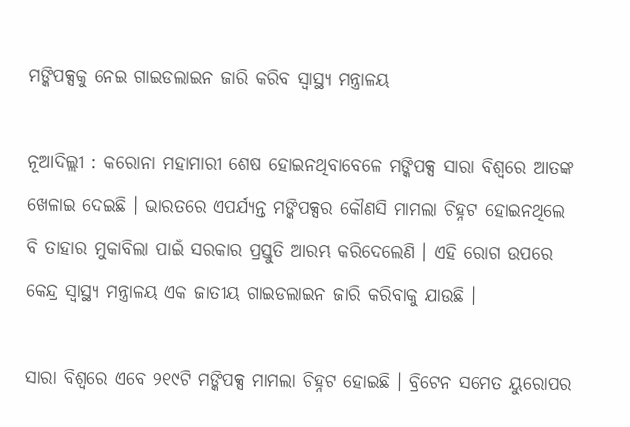ମଙ୍କିପକ୍ସକୁ ନେଇ ଗାଇଡଲାଇନ ଜାରି କରିବ ସ୍ବାସ୍ଥ୍ୟ ମନ୍ତ୍ରାଳୟ

ନୂଆଦିଲ୍ଲୀ : କରୋନା ମହାମାରୀ ଶେଷ ହୋଇନଥିବାବେଳେ ମଙ୍କିପକ୍ସ ସାରା ବିଶ୍ବରେ ଆତଙ୍କ ଖେଳାଇ ଦେଇଛି । ଭାରତରେ ଏପର୍ଯ୍ୟନ୍ତ ମଙ୍କିପକ୍ସର କୌଣସି ମାମଲା ଚିହ୍ନଟ ହୋଇନଥିଲେ ବି ତାହାର ମୁକାବିଲା ପାଇଁ ସରକାର ପ୍ରସ୍ତୁତି ଆରମ୍ଭ କରିଦେଲେଣି । ଏହି ରୋଗ ଉପରେ କେନ୍ଦ୍ର ସ୍ବାସ୍ଥ୍ୟ ମନ୍ତ୍ରାଳୟ ଏକ ଜାତୀୟ ଗାଇଡଲାଇନ ଜାରି କରିବାକୁ ଯାଉଛି ।

ସାରା ବିଶ୍ବରେ ଏବେ ୨୧୯ଟି ମଙ୍କିପକ୍ସ ମାମଲା ଚିହ୍ନଟ ହୋଇଛି । ବ୍ରିଟେନ ସମେତ ୟୁରୋପର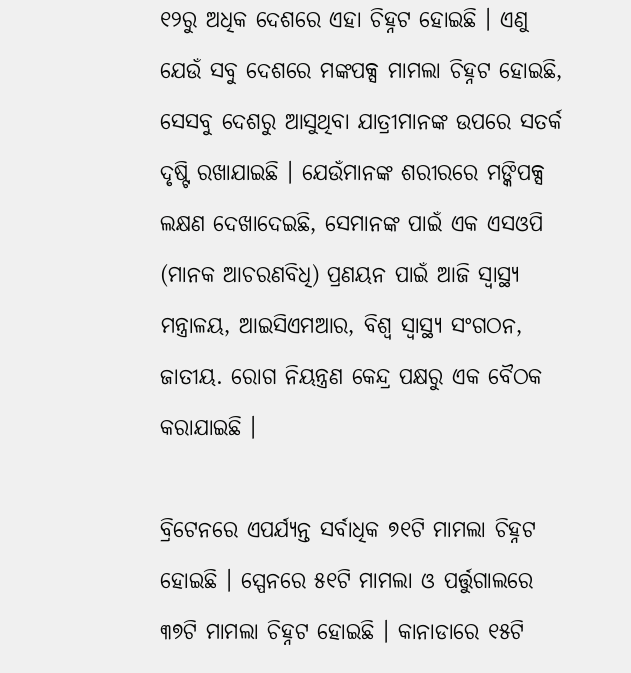୧୨ରୁ ଅଧିକ ଦେଶରେ ଏହା ଚିହ୍ନଟ ହୋଇଛି । ଏଣୁ ଯେଉଁ ସବୁ ଦେଶରେ ମଙ୍କପକ୍ସ ମାମଲା ଚିହ୍ନଟ ହୋଇଛି, ସେସବୁ ଦେଶରୁ ଆସୁଥିବା ଯାତ୍ରୀମାନଙ୍କ ଉପରେ ସତର୍କ ଦୃଷ୍ଟି ରଖାଯାଇଛି । ଯେଉଁମାନଙ୍କ ଶରୀରରେ ମଙ୍କିପକ୍ସ ଲକ୍ଷଣ ଦେଖାଦେଇଛି, ସେମାନଙ୍କ ପାଇଁ ଏକ ଏସଓପି (ମାନକ ଆଚରଣବିଧି) ପ୍ରଣୟନ ପାଇଁ ଆଜି ସ୍ବାସ୍ଥ୍ୟ ମନ୍ତ୍ରାଳୟ, ଆଇସିଏମଆର, ବିଶ୍ବ ସ୍ବାସ୍ଥ୍ୟ ସଂଗଠନ, ଜାତୀୟ. ରୋଗ ନିୟନ୍ତ୍ରଣ କେନ୍ଦ୍ର ପକ୍ଷରୁ ଏକ ବୈଠକ କରାଯାଇଛି ।

ବ୍ରିଟେନରେ ଏପର୍ଯ୍ୟନ୍ତ ସର୍ବାଧିକ ୭୧ଟି ମାମଲା ଚିହ୍ନଟ ହୋଇଛି । ସ୍ପେନରେ ୫୧ଟି ମାମଲା ଓ ପର୍ତ୍ତୁଗାଲରେ ୩୭ଟି ମାମଲା ଚିହ୍ନଟ ହୋଇଛି । କାନାଡାରେ ୧୫ଟି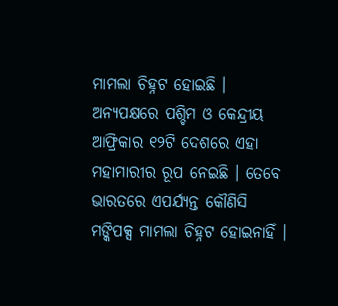ମାମଲା ଚିହ୍ନଟ ହୋଇଛି । ଅନ୍ୟପକ୍ଷରେ ପଶ୍ଚିମ ଓ କେନ୍ଦ୍ରୀୟ ଆଫ୍ରିକାର ୧୨ଟି ଦେଶରେ ଏହା ମହାମାରୀର ରୂପ ନେଇଛି । ତେବେ ଭାରତରେ ଏପର୍ଯ୍ୟନ୍ତ କୌଣିସି ମଙ୍କିପକ୍ସ ମାମଲା ଚିହ୍ନଟ ହୋଇନାହିଁ ।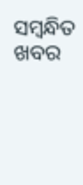ସମ୍ବନ୍ଧିତ ଖବର